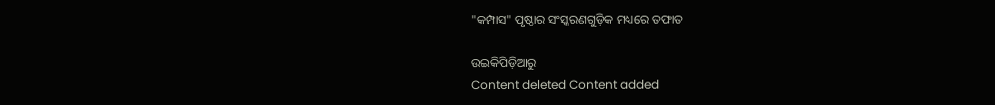"କମ୍ପାସ" ପୃଷ୍ଠାର ସଂସ୍କରଣ‌ଗୁଡ଼ିକ ମଧ୍ୟରେ ତଫାତ

ଉଇକିପିଡ଼ିଆ‌ରୁ
Content deleted Content added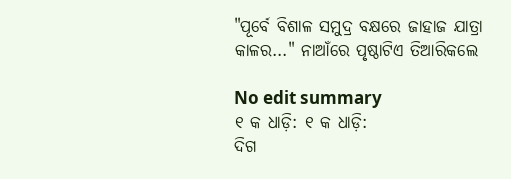"ପୂର୍ବେ ବିଶାଳ ସମୁଦ୍ର ବକ୍ଷରେ ଜାହାଜ ଯାତ୍ରା କାଳର..." ନାଆଁରେ ପୃଷ୍ଠାଟିଏ ତିଆରିକଲେ

No edit summary
୧ କ ଧାଡ଼ି: ୧ କ ଧାଡ଼ି:
ଦିଗ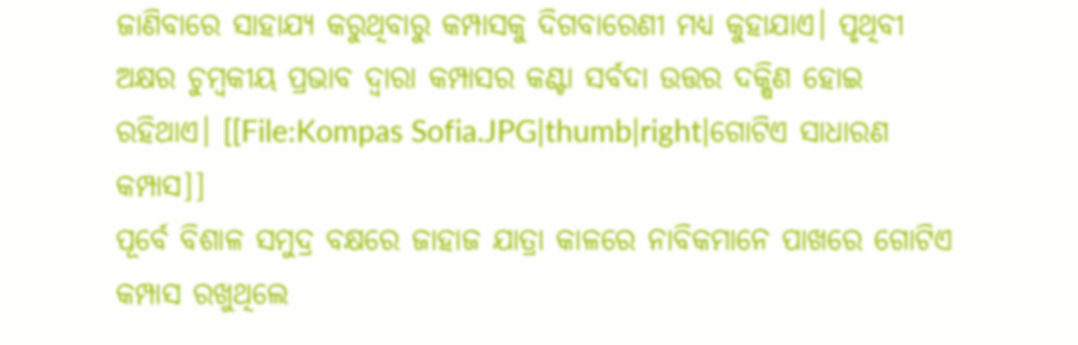ଜାଣିବାରେ ସାହାଯ୍ୟ କରୁଥିବାରୁ କମ୍ପାସକୁ ଦିଗବାରେଣୀ ମଧ୍ୟ କୁହାଯାଏ। ପୃଥିବୀ ଅକ୍ଷର ଚୁମ୍ବକୀୟ ପ୍ରଭାବ ଦ୍ବାରା କମ୍ପାସର କଣ୍ଟା ସର୍ବଦା ଉତ୍ତର ଦକ୍ଷିଣ ହୋଇ ରହିଥାଏ। [[File:Kompas Sofia.JPG|thumb|right|ଗୋଟିଏ ସାଧାରଣ କମ୍ପାସ]]
ପୂର୍ବେ ବିଶାଳ ସମୁଦ୍ର ବକ୍ଷରେ ଜାହାଜ ଯାତ୍ରା କାଳରେ ନାବିକମାନେ ପାଖରେ ଗୋଟିଏ କମ୍ପାସ ରଖୁଥିଲେ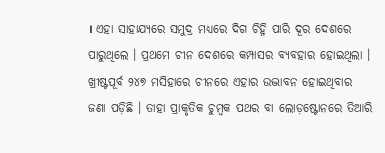। ଏହା ସାହାଯ୍ୟରେ ସମୁଦ୍ର ମଧ୍ୟରେ ଦିଗ ଚିହ୍ନି ପାରି ଦୂର ଦେଶରେ ପାରୁଥିଲେ । ପ୍ରଥମେ ଚୀନ ଦେଶରେ କମ୍ପାସର ବ୍ୟବହାର ହୋଇଥିଲା । ଖ୍ରୀଷ୍ଟପୂର୍ବ ୨୪୭ ମସିହାରେ ଚୀନରେ ଏହାର ଉଦ୍ଭାବନ ହୋଇଥିବାର ଜଣା ପଡ଼ିଛି । ତାହା ପ୍ରାକୃତିକ ଚୁମ୍ବକ ପଥର ବା ଲୋଡ଼ଷ୍ଟୋନରେ ତିଆରି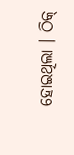ହୋଇଥିଲା । ଠିକ୍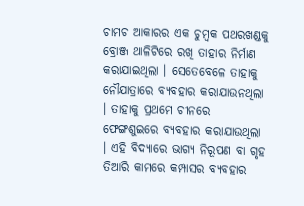ଚାମଚ ଆକାରର ଏକ ଚୁମ୍ବକ ପଥରଖଣ୍ଡକୁ ବ୍ରୋଞ୍ଜ ଥାଳିଟିରେ ରଖି ତାହାର ନିର୍ମାଣ କରାଯାଇଥିଲା । ସେତେବେଳେ ତାହାକୁ ନୌଯାତ୍ରାରେ ବ୍ୟବହାର କରାଯାଉନଥିଲା । ତାହାକୁ ପ୍ରଥମେ ଚୀନରେ ଫେଙ୍ଗଶୁଇରେ ବ୍ୟବହାର କରାଯାଉଥିଲା । ଏହି ବିଦ୍ୟାରେ ଭାଗ୍ୟ ନିରୂପଣ ବା ଗୃହ ତିଆରି କାମରେ କମ୍ପାସର ବ୍ୟବହାର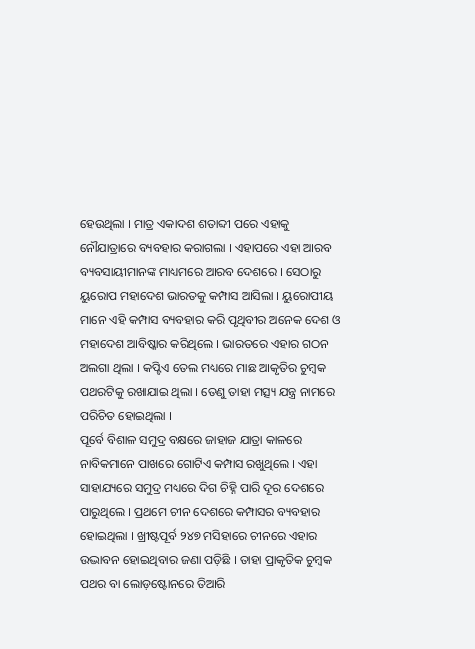ହେଉଥିଲା । ମାତ୍ର ଏକାଦଶ ଶତାବ୍ଦୀ ପରେ ଏହାକୁ ନୌଯାତ୍ରାରେ ବ୍ୟବହାର କରାଗଲା । ଏହାପରେ ଏହା ଆରବ ବ୍ୟବସାୟୀମାନଙ୍କ ମାଧ୍ୟମରେ ଆରବ ଦେଶରେ । ସେଠାରୁ ୟୁରୋପ ମହାଦେଶ ଭାରତକୁ କମ୍ପାସ ଆସିଲା । ୟୁରୋପୀୟ ମାନେ ଏହି କମ୍ପାସ ବ୍ୟବହାର କରି ପୃଥିବୀର ଅନେକ ଦେଶ ଓ ମହାଦେଶ ଆବିଷ୍କାର କରିଥିଲେ । ଭାରତରେ ଏହାର ଗଠନ ଅଲଗା ଥିଲା । କପ୍ଟିଏ ତେଲ ମଧ୍ୟରେ ମାଛ ଆକୃତିର ଚୁମ୍ବକ ପଥରଟିକୁ ରଖାଯାଇ ଥିଲା । ତେଣୁ ତାହା ମତ୍ସ୍ୟ ଯନ୍ତ୍ର ନାମରେ ପରିଚିତ ହୋଇଥିଲା ।
ପୂର୍ବେ ବିଶାଳ ସମୁଦ୍ର ବକ୍ଷରେ ଜାହାଜ ଯାତ୍ରା କାଳରେ ନାବିକମାନେ ପାଖରେ ଗୋଟିଏ କମ୍ପାସ ରଖୁଥିଲେ । ଏହା ସାହାଯ୍ୟରେ ସମୁଦ୍ର ମଧ୍ୟରେ ଦିଗ ଚିହ୍ନି ପାରି ଦୂର ଦେଶରେ ପାରୁଥିଲେ । ପ୍ରଥମେ ଚୀନ ଦେଶରେ କମ୍ପାସର ବ୍ୟବହାର ହୋଇଥିଲା । ଖ୍ରୀଷ୍ଟପୂର୍ବ ୨୪୭ ମସିହାରେ ଚୀନରେ ଏହାର ଉଦ୍ଭାବନ ହୋଇଥିବାର ଜଣା ପଡ଼ିଛି । ତାହା ପ୍ରାକୃତିକ ଚୁମ୍ବକ ପଥର ବା ଲୋଡ଼ଷ୍ଟୋନରେ ତିଆରି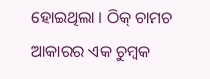ହୋଇଥିଲା । ଠିକ୍ ଚାମଚ ଆକାରର ଏକ ଚୁମ୍ବକ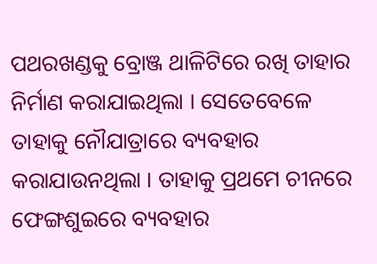ପଥରଖଣ୍ଡକୁ ବ୍ରୋଞ୍ଜ ଥାଳିଟିରେ ରଖି ତାହାର ନିର୍ମାଣ କରାଯାଇଥିଲା । ସେତେବେଳେ ତାହାକୁ ନୌଯାତ୍ରାରେ ବ୍ୟବହାର କରାଯାଉନଥିଲା । ତାହାକୁ ପ୍ରଥମେ ଚୀନରେ ଫେଙ୍ଗଶୁଇରେ ବ୍ୟବହାର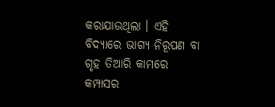କରାଯାଉଥିଲା । ଏହି ବିଦ୍ୟାରେ ଭାଗ୍ୟ ନିରୂପଣ ବା ଗୃହ ତିଆରି କାମରେ କମ୍ପାସର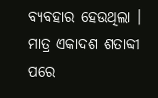ବ୍ୟବହାର ହେଉଥିଲା । ମାତ୍ର ଏକାଦଶ ଶତାବ୍ଦୀ ପରେ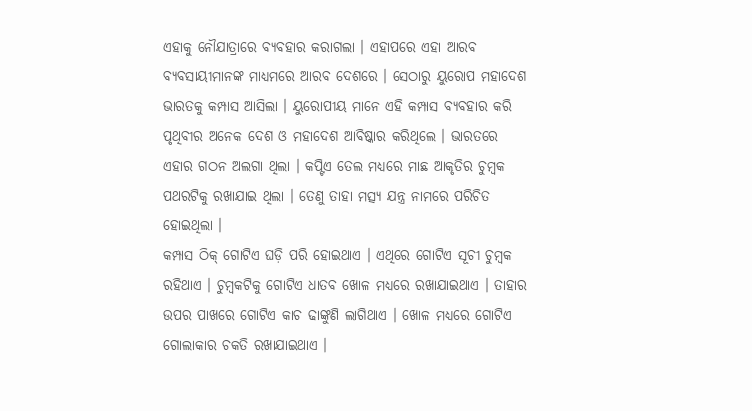ଏହାକୁ ନୌଯାତ୍ରାରେ ବ୍ୟବହାର କରାଗଲା । ଏହାପରେ ଏହା ଆରବ ବ୍ୟବସାୟୀମାନଙ୍କ ମାଧ୍ୟମରେ ଆରବ ଦେଶରେ । ସେଠାରୁ ୟୁରୋପ ମହାଦେଶ ଭାରତକୁ କମ୍ପାସ ଆସିଲା । ୟୁରୋପୀୟ ମାନେ ଏହି କମ୍ପାସ ବ୍ୟବହାର କରି ପୃଥିବୀର ଅନେକ ଦେଶ ଓ ମହାଦେଶ ଆବିଷ୍କାର କରିଥିଲେ । ଭାରତରେ ଏହାର ଗଠନ ଅଲଗା ଥିଲା । କପ୍ଟିଏ ତେଲ ମଧ୍ୟରେ ମାଛ ଆକୃତିର ଚୁମ୍ବକ ପଥରଟିକୁ ରଖାଯାଇ ଥିଲା । ତେଣୁ ତାହା ମତ୍ସ୍ୟ ଯନ୍ତ୍ର ନାମରେ ପରିଚିତ ହୋଇଥିଲା ।
କମ୍ପାସ ଠିକ୍ ଗୋଟିଏ ଘଡ଼ି ପରି ହୋଇଥାଏ । ଏଥିରେ ଗୋଟିଏ ସୂଚୀ ଚୁମ୍ବକ ରହିଥାଏ । ଚୁମ୍ବକଟିକୁ ଗୋଟିଏ ଧାତବ ଖୋଳ ମଧ୍ୟରେ ରଖାଯାଇଥାଏ । ତାହାର ଉପର ପାଖରେ ଗୋଟିଏ କାଚ ଢାଙ୍କୁଣି ଲାଗିଥାଏ । ଖୋଳ ମଧ୍ୟରେ ଗୋଟିଏ ଗୋଲାକାର ଚକତି ରଖାଯାଇଥାଏ ।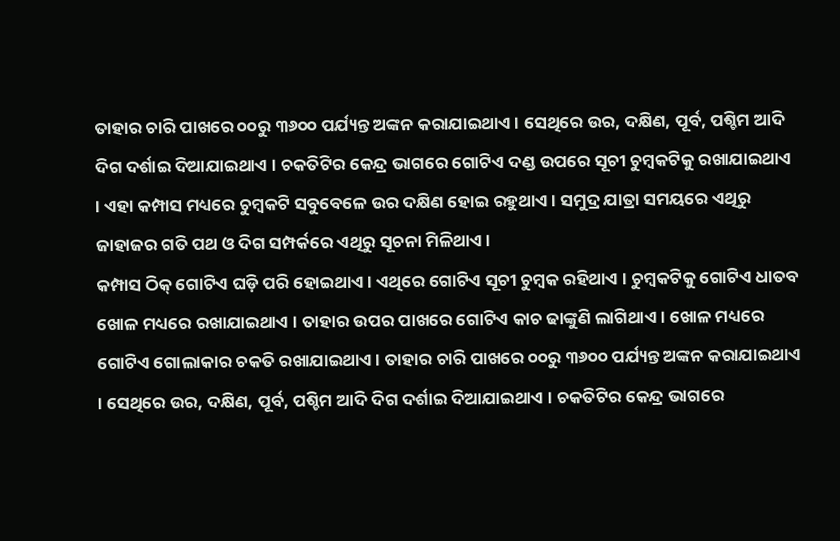ତାହାର ଚାରି ପାଖରେ ୦୦ରୁ ୩୬୦୦ ପର୍ଯ୍ୟନ୍ତ ଅଙ୍କନ କରାଯାଇଥାଏ । ସେଥିରେ ଉର, ଦକ୍ଷିଣ, ପୂର୍ବ, ପଶ୍ଚିମ ଆଦି ଦିଗ ଦର୍ଶାଇ ଦିଆଯାଇଥାଏ । ଚକତିଟିର କେନ୍ଦ୍ର ଭାଗରେ ଗୋଟିଏ ଦଣ୍ଡ ଉପରେ ସୂଚୀ ଚୁମ୍ବକଟିକୁ ରଖାଯାଇଥାଏ । ଏହା କମ୍ପାସ ମଧ୍ୟରେ ଚୁମ୍ବକଟି ସବୁବେଳେ ଉର ଦକ୍ଷିଣ ହୋଇ ରହୁଥାଏ । ସମୁଦ୍ର ଯାତ୍ରା ସମୟରେ ଏଥିରୁ ଜାହାଜର ଗତି ପଥ ଓ ଦିଗ ସମ୍ପର୍କରେ ଏଥିରୁ ସୂଚନା ମିଳିଥାଏ ।
କମ୍ପାସ ଠିକ୍ ଗୋଟିଏ ଘଡ଼ି ପରି ହୋଇଥାଏ । ଏଥିରେ ଗୋଟିଏ ସୂଚୀ ଚୁମ୍ବକ ରହିଥାଏ । ଚୁମ୍ବକଟିକୁ ଗୋଟିଏ ଧାତବ ଖୋଳ ମଧ୍ୟରେ ରଖାଯାଇଥାଏ । ତାହାର ଉପର ପାଖରେ ଗୋଟିଏ କାଚ ଢାଙ୍କୁଣି ଲାଗିଥାଏ । ଖୋଳ ମଧ୍ୟରେ ଗୋଟିଏ ଗୋଲାକାର ଚକତି ରଖାଯାଇଥାଏ । ତାହାର ଚାରି ପାଖରେ ୦୦ରୁ ୩୬୦୦ ପର୍ଯ୍ୟନ୍ତ ଅଙ୍କନ କରାଯାଇଥାଏ । ସେଥିରେ ଉର, ଦକ୍ଷିଣ, ପୂର୍ବ, ପଶ୍ଚିମ ଆଦି ଦିଗ ଦର୍ଶାଇ ଦିଆଯାଇଥାଏ । ଚକତିଟିର କେନ୍ଦ୍ର ଭାଗରେ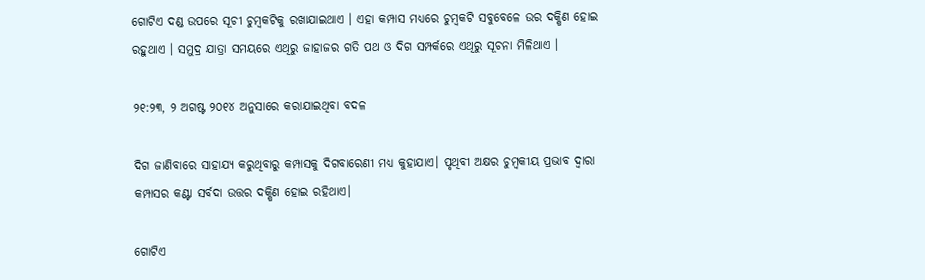ଗୋଟିଏ ଦଣ୍ଡ ଉପରେ ସୂଚୀ ଚୁମ୍ବକଟିକୁ ରଖାଯାଇଥାଏ । ଏହା କମ୍ପାସ ମଧ୍ୟରେ ଚୁମ୍ବକଟି ସବୁବେଳେ ଉର ଦକ୍ଷିଣ ହୋଇ ରହୁଥାଏ । ସମୁଦ୍ର ଯାତ୍ରା ସମୟରେ ଏଥିରୁ ଜାହାଜର ଗତି ପଥ ଓ ଦିଗ ସମ୍ପର୍କରେ ଏଥିରୁ ସୂଚନା ମିଳିଥାଏ ।

୨୧:୨୩, ୨ ଅଗଷ୍ଟ ୨୦୧୪ ଅନୁସାରେ କରାଯାଇଥିବା ବଦଳ

ଦିଗ ଜାଣିବାରେ ସାହାଯ୍ୟ କରୁଥିବାରୁ କମ୍ପାସକୁ ଦିଗବାରେଣୀ ମଧ୍ୟ କୁହାଯାଏ। ପୃଥିବୀ ଅକ୍ଷର ଚୁମ୍ବକୀୟ ପ୍ରଭାବ ଦ୍ବାରା କମ୍ପାସର କଣ୍ଟା ସର୍ବଦା ଉତ୍ତର ଦକ୍ଷିଣ ହୋଇ ରହିଥାଏ।

ଗୋଟିଏ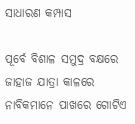ସାଧାରଣ କମ୍ପାସ

ପୂର୍ବେ ବିଶାଳ ସମୁଦ୍ର ବକ୍ଷରେ ଜାହାଜ ଯାତ୍ରା କାଳରେ ନାବିକମାନେ ପାଖରେ ଗୋଟିଏ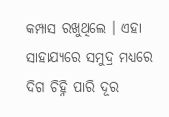କମ୍ପାସ ରଖୁଥିଲେ । ଏହା ସାହାଯ୍ୟରେ ସମୁଦ୍ର ମଧ୍ୟରେ ଦିଗ ଚିହ୍ନି ପାରି ଦୂର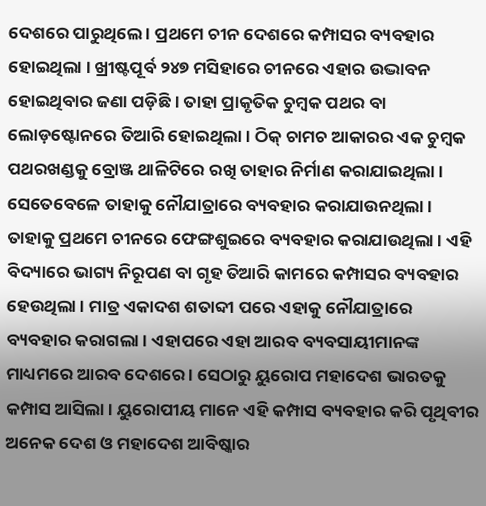ଦେଶରେ ପାରୁଥିଲେ । ପ୍ରଥମେ ଚୀନ ଦେଶରେ କମ୍ପାସର ବ୍ୟବହାର ହୋଇଥିଲା । ଖ୍ରୀଷ୍ଟପୂର୍ବ ୨୪୭ ମସିହାରେ ଚୀନରେ ଏହାର ଉଦ୍ଭାବନ ହୋଇଥିବାର ଜଣା ପଡ଼ିଛି । ତାହା ପ୍ରାକୃତିକ ଚୁମ୍ବକ ପଥର ବା ଲୋଡ଼ଷ୍ଟୋନରେ ତିଆରି ହୋଇଥିଲା । ଠିକ୍ ଚାମଚ ଆକାରର ଏକ ଚୁମ୍ବକ ପଥରଖଣ୍ଡକୁ ବ୍ରୋଞ୍ଜ ଥାଳିଟିରେ ରଖି ତାହାର ନିର୍ମାଣ କରାଯାଇଥିଲା । ସେତେବେଳେ ତାହାକୁ ନୌଯାତ୍ରାରେ ବ୍ୟବହାର କରାଯାଉନଥିଲା । ତାହାକୁ ପ୍ରଥମେ ଚୀନରେ ଫେଙ୍ଗଶୁଇରେ ବ୍ୟବହାର କରାଯାଉଥିଲା । ଏହି ବିଦ୍ୟାରେ ଭାଗ୍ୟ ନିରୂପଣ ବା ଗୃହ ତିଆରି କାମରେ କମ୍ପାସର ବ୍ୟବହାର ହେଉଥିଲା । ମାତ୍ର ଏକାଦଶ ଶତାବ୍ଦୀ ପରେ ଏହାକୁ ନୌଯାତ୍ରାରେ ବ୍ୟବହାର କରାଗଲା । ଏହାପରେ ଏହା ଆରବ ବ୍ୟବସାୟୀମାନଙ୍କ ମାଧ୍ୟମରେ ଆରବ ଦେଶରେ । ସେଠାରୁ ୟୁରୋପ ମହାଦେଶ ଭାରତକୁ କମ୍ପାସ ଆସିଲା । ୟୁରୋପୀୟ ମାନେ ଏହି କମ୍ପାସ ବ୍ୟବହାର କରି ପୃଥିବୀର ଅନେକ ଦେଶ ଓ ମହାଦେଶ ଆବିଷ୍କାର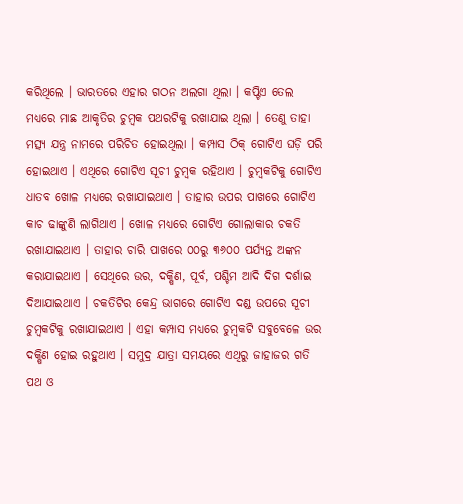କରିଥିଲେ । ଭାରତରେ ଏହାର ଗଠନ ଅଲଗା ଥିଲା । କପ୍ଟିଏ ତେଲ ମଧ୍ୟରେ ମାଛ ଆକୃତିର ଚୁମ୍ବକ ପଥରଟିକୁ ରଖାଯାଇ ଥିଲା । ତେଣୁ ତାହା ମତ୍ସ୍ୟ ଯନ୍ତ୍ର ନାମରେ ପରିଚିତ ହୋଇଥିଲା । କମ୍ପାସ ଠିକ୍ ଗୋଟିଏ ଘଡ଼ି ପରି ହୋଇଥାଏ । ଏଥିରେ ଗୋଟିଏ ସୂଚୀ ଚୁମ୍ବକ ରହିଥାଏ । ଚୁମ୍ବକଟିକୁ ଗୋଟିଏ ଧାତବ ଖୋଳ ମଧ୍ୟରେ ରଖାଯାଇଥାଏ । ତାହାର ଉପର ପାଖରେ ଗୋଟିଏ କାଚ ଢାଙ୍କୁଣି ଲାଗିଥାଏ । ଖୋଳ ମଧ୍ୟରେ ଗୋଟିଏ ଗୋଲାକାର ଚକତି ରଖାଯାଇଥାଏ । ତାହାର ଚାରି ପାଖରେ ୦୦ରୁ ୩୬୦୦ ପର୍ଯ୍ୟନ୍ତ ଅଙ୍କନ କରାଯାଇଥାଏ । ସେଥିରେ ଉର, ଦକ୍ଷିଣ, ପୂର୍ବ, ପଶ୍ଚିମ ଆଦି ଦିଗ ଦର୍ଶାଇ ଦିଆଯାଇଥାଏ । ଚକତିଟିର କେନ୍ଦ୍ର ଭାଗରେ ଗୋଟିଏ ଦଣ୍ଡ ଉପରେ ସୂଚୀ ଚୁମ୍ବକଟିକୁ ରଖାଯାଇଥାଏ । ଏହା କମ୍ପାସ ମଧ୍ୟରେ ଚୁମ୍ବକଟି ସବୁବେଳେ ଉର ଦକ୍ଷିଣ ହୋଇ ରହୁଥାଏ । ସମୁଦ୍ର ଯାତ୍ରା ସମୟରେ ଏଥିରୁ ଜାହାଜର ଗତି ପଥ ଓ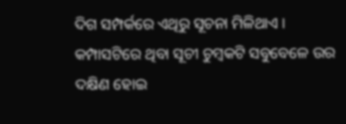ଦିଗ ସମ୍ପର୍କରେ ଏଥିରୁ ସୂଚନା ମିଳିଥାଏ । କମ୍ପାସଟିରେ ଥିବା ସୂଚୀ ଚୁମ୍ବକଟି ସବୁବେଳେ ଉର ଦକ୍ଷିଣ ହୋଇ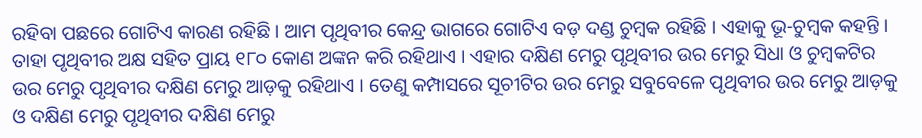ରହିବା ପଛରେ ଗୋଟିଏ କାରଣ ରହିଛି । ଆମ ପୃଥିବୀର କେନ୍ଦ୍ର ଭାଗରେ ଗୋଟିଏ ବଡ଼ ଦଣ୍ଡ ଚୁମ୍ବକ ରହିଛି । ଏହାକୁ ଭୂ-ଚୁମ୍ବକ କହନ୍ତି । ତାହା ପୃଥିବୀର ଅକ୍ଷ ସହିତ ପ୍ରାୟ ୧୮୦ କୋଣ ଅଙ୍କନ କରି ରହିଥାଏ । ଏହାର ଦକ୍ଷିଣ ମେରୁ ପୃଥିବୀର ଉର ମେରୁ ସିଧା ଓ ଚୁମ୍ବକଟିର ଉର ମେରୁ ପୃଥିବୀର ଦକ୍ଷିଣ ମେରୁ ଆଡ଼କୁ ରହିଥାଏ । ତେଣୁ କମ୍ପାସରେ ସୂଚୀଟିର ଉର ମେରୁ ସବୁବେଳେ ପୃଥିବୀର ଉର ମେରୁ ଆଡ଼କୁ ଓ ଦକ୍ଷିଣ ମେରୁ ପୃଥିବୀର ଦକ୍ଷିଣ ମେରୁ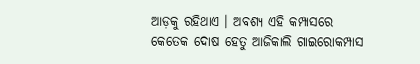ଆଡ଼କୁ ରହିଥାଏ । ଅବଶ୍ୟ ଏହି କମ୍ପାସରେ କେତେକ ଦୋଷ ହେତୁ ଆଜିକାଲି ଗାଇରୋକମ୍ପାସ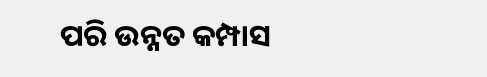ପରି ଉନ୍ନତ କମ୍ପାସ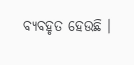ବ୍ୟବହୃତ ହେଉଛି ।